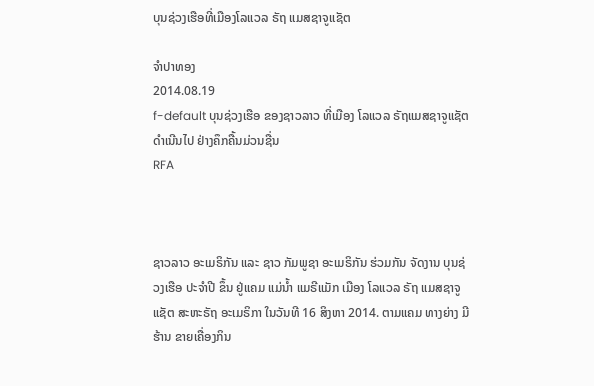ບຸນຊ່ວງເຮືອທີ່ເມືອງໂລແວລ ຣັຖ ແມສຊາຈູແຊັຕ

ຈໍາປາທອງ
2014.08.19
f-default ບຸນຊ່ວງເຮືອ ຂອງຊາວລາວ ທີ່ເມືອງ ໂລແວລ ຣັຖແມສຊາຈູແຊັຕ ດໍາເນີນໄປ ຢ່າງຄຶກຄື້ນມ່ວນຊື່ນ
RFA



ຊາວລາວ ອະເມຣິກັນ ແລະ ຊາວ ກັມພູຊາ ອະເມຣິກັນ ຮ່ວມກັນ ຈັດງານ ບຸນຊ່ວງເຮືອ ປະຈໍາປີ ຂຶ້ນ ຢູ່ແຄມ ແມ່ນໍ້າ ແມຣີແມັກ ເມືອງ ໂລແວລ ຣັຖ ແມສຊາຈູແຊັຕ ສະຫະຣັຖ ອະເມຣິກາ ໃນວັນທີ 16 ສິງຫາ 2014. ຕາມແຄມ ທາງຍ່າງ ມີຮ້ານ ຂາຍເຄື່ອງກິນ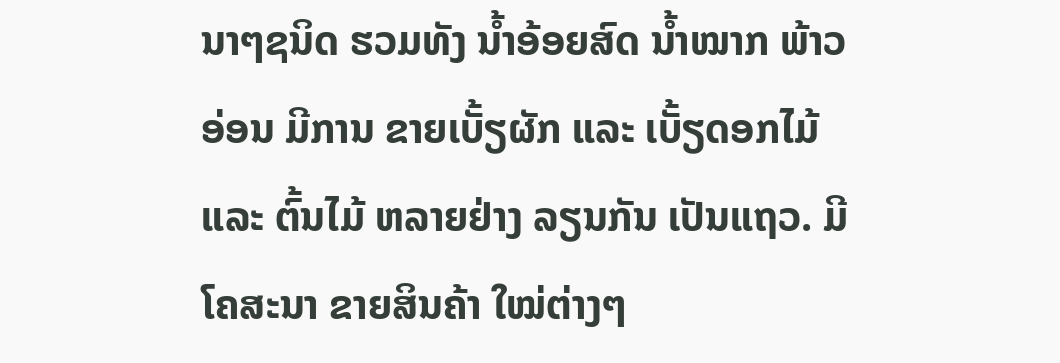ນາໆຊນິດ ຮວມທັງ ນໍ້າອ້ອຍສົດ ນໍ້າໝາກ ພ້າວອ່ອນ ມີການ ຂາຍເບັ້ຽຜັກ ແລະ ເບັ້ຽດອກໄມ້ ແລະ ຕົ້ນໄມ້ ຫລາຍຢ່າງ ລຽນກັນ ເປັນແຖວ. ມີ ໂຄສະນາ ຂາຍສິນຄ້າ ໃໝ່ຕ່າງໆ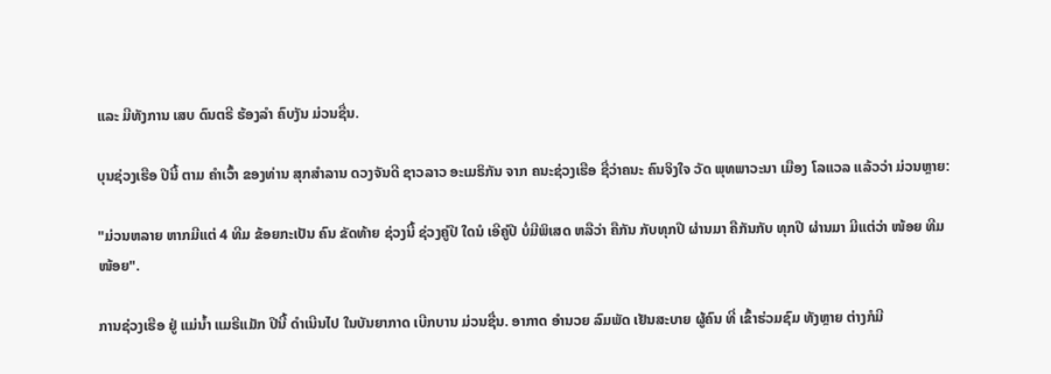ແລະ ມີທັງການ ເສບ ດົນຕຣີ ຮ້ອງລໍາ ຄົບງັນ ມ່ວນຊື່ນ.

ບຸນຊ່ວງເຮືອ ປີນີ້ ຕາມ ຄໍາເວົ້າ ຂອງທ່ານ ສຸກສໍາລານ ດວງຈັນດີ ຊາວລາວ ອະເມຣິກັນ ຈາກ ຄນະຊ່ວງເຮືອ ຊື່ວ່າຄນະ ຄົນຈິງໃຈ ວັດ ພຸທພາວະນາ ເມືອງ ໂລແວລ ແລ້ວວ່າ ມ່ວນຫຼາຍ:

"ມ່ວນຫລາຍ ຫາກມີແຕ່ 4 ທີມ ຂ້ອຍກະເປັນ ຄົນ ຂັດທ້າຍ ຊ່ວງນີ້ ຊ່ວງຄູ່ປີ ໃດນໍ ເອີຄູ່ປີ ບໍ່ມີພິເສດ ຫລືວ່າ ຄືກັນ ກັບທຸກປີ ຜ່ານມາ ຄືກັນກັບ ທຸກປີ ຜ່ານມາ ມີແຕ່ວ່າ ໜ້ອຍ ທີມ ໜ້ອຍ".

ການຊ່ວງເຮືອ ຢູ່ ແມ່ນໍ້າ ແມຣີແມັກ ປີນີ້ ດໍາເນີນໄປ ໃນບັນຍາກາດ ເບີກບານ ມ່ວນຊື່ນ. ອາກາດ ອໍານວຍ ລົມພັດ ເຢັນສະບາຍ ຜູ້ຄົນ ທີ່ ເຂົ້າຮ່ວມຊົມ ທັງຫຼາຍ ຕ່າງກໍມີ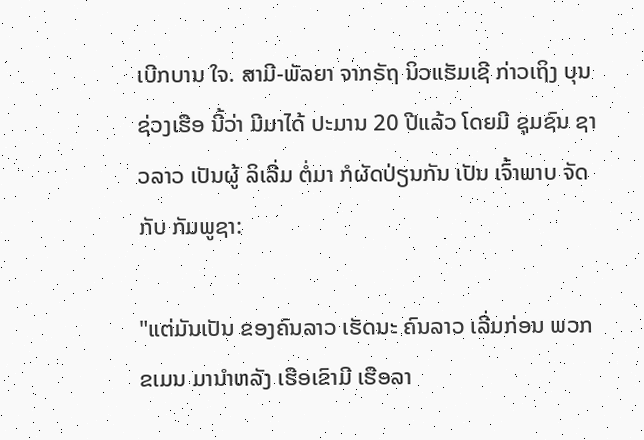ເບີກບານ ໃຈ. ສາມີ-ພັລຍາ ຈາກຣັຖ ນິວແຮັມເຊີ ກ່າວເຖິງ ບຸນຊ່ວງເຮືອ ນີ້ວ່າ ມີມາໄດ້ ປະມານ 20 ປີແລ້ວ ໂດຍມີ ຊຸມຊົນ ຊາວລາວ ເປັນຜູ້ ລິເລີ່ມ ຕໍ່ມາ ກໍຜັດປ່ຽນກັນ ເປັນ ເຈົ້າພາບ ຈັດກັບ ກັມພູຊາ:

"ແຕ່ມັນເປັນ ຂອງຄົນລາວ ເຮັດນະ ຄົນລາວ ເລີ່ມກ່ອນ ພວກຂເມນ ມານໍາຫລັງ ເຮືອເຂົາມີ ເຮືອລາ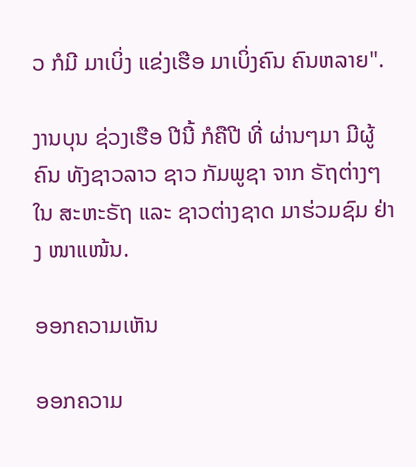ວ ກໍມີ ມາເບິ່ງ ແຂ່ງເຮືອ ມາເບິ່ງຄົນ ຄົນຫລາຍ".

ງານບຸນ ຊ່ວງເຮືອ ປີນີ້ ກໍຄືປີ ທີ່ ຜ່ານໆມາ ມີຜູ້ຄົນ ທັງຊາວລາວ ຊາວ ກັມພູຊາ ຈາກ ຣັຖຕ່າງໆ ໃນ ສະຫະຣັຖ ແລະ ຊາວຕ່າງຊາດ ມາຮ່ວມຊົມ ຢ່າງ ໜາແໜ້ນ.

ອອກຄວາມເຫັນ

ອອກຄວາມ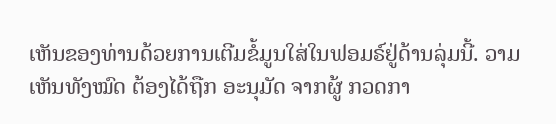ເຫັນຂອງທ່ານດ້ວຍການເຕີມຂໍ້ມູນໃສ່ໃນຟອມຣ໌ຢູ່ດ້ານລຸ່ມນີ້. ວາມເຫັນທັງໝົດ ຕ້ອງໄດ້ຖືກ ອະນຸມັດ ຈາກຜູ້ ກວດກາ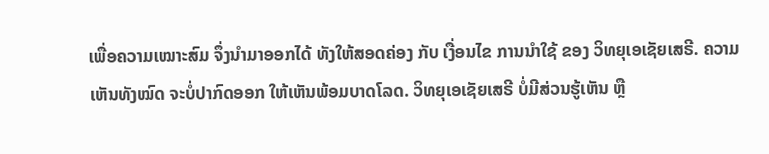ເພື່ອຄວາມເໝາະສົມ ຈຶ່ງນໍາມາອອກໄດ້ ທັງໃຫ້ສອດຄ່ອງ ກັບ ເງື່ອນໄຂ ການນຳໃຊ້ ຂອງ ວິທຍຸເອເຊັຍເສຣີ. ຄວາມເຫັນທັງໝົດ ຈະບໍ່ປາກົດອອກ ໃຫ້ເຫັນພ້ອມບາດໂລດ. ວິທຍຸເອເຊັຍເສຣີ ບໍ່ມີສ່ວນຮູ້ເຫັນ ຫຼື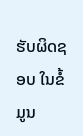ຮັບຜິດຊອບ ໃນຂໍ້ມູນ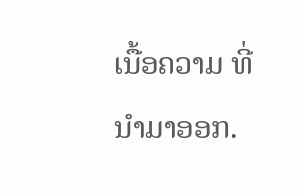ເນື້ອຄວາມ ທີ່ນໍາມາອອກ.